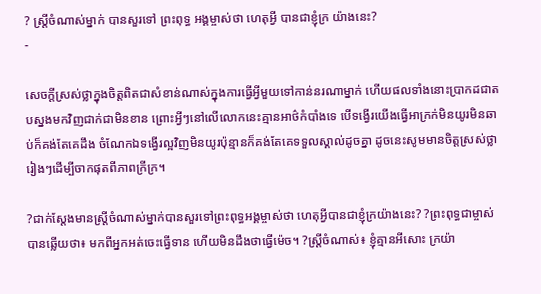? ស្ត្រីចំណាស់ម្នាក់ បានសួរទៅ ព្រះពុទ្ធ អង្គម្ចាស់ថា ហេតុអ្វី បានជាខ្ញុំក្រ យ៉ាងនេះ?
-

សេចក្តីស្រស់ថ្លាក្នុងចិត្តពិតជាសំខាន់ណាស់ក្នុងការធ្វើអ្វីមួយទៅកាន់នរណាម្នាក់ ហើយផលទាំងនោះប្រាកដជាតបស្នងមកវិញជាក់ជាមិនខាន ព្រោះអ្វីៗនៅលើលោកនេះគ្មានអាថ៌កំបាំងទេ បើទង្វើរយើងធ្វើអាក្រក់មិនយូរមិនឆាប់ក៏គង់តែគេដឹង ចំណែកឯទង្វើរល្អវិញមិនយូរប៉ុន្មានក៏គង់តែគេទទួលស្គាល់ដូចគ្នា ដូចនេះសូមមានចិត្តស្រស់ថ្លារៀងៗដើម្បីចាកផុតពីភាពក្រីក្រ។

?ជាក់ស្តែងមានស្ត្រីចំណាស់ម្នាក់បានសួរទៅព្រះពុទ្ធអង្គម្ចាស់ថា ហេតុអ្វីបានជាខ្ញុំក្រយ៉ាងនេះ? ?ព្រះពុទ្ធជាម្ចាស់បានឆ្លើយថា៖ មកពីអ្នកអត់ចេះធ្វើទាន ហើយមិនដឹងថាធ្វើម៉េច។ ?ស្រ្តីចំណាស់៖ ខ្ញុំគ្មានអីសោះ ក្រយ៉ា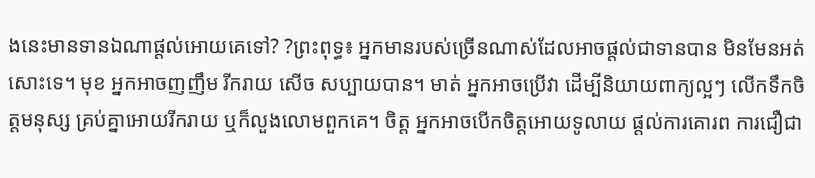ងនេះមានទានឯណាផ្តល់អោយគេទៅ? ?ព្រះពុទ្ធ៖ អ្នកមានរបស់ច្រើនណាស់ដែលអាចផ្តល់ជាទានបាន មិនមែនអត់សោះទេ។ មុខ អ្នកអាចញញឹម រីករាយ សើច សប្បាយបាន។ មាត់ អ្នកអាចប្រើវា ដើម្បីនិយាយពាក្យល្អៗ លើកទឹកចិត្តមនុស្ស គ្រប់គ្នាអោយរីករាយ ឬក៏លួងលោមពួកគេ។ ចិត្ត អ្នកអាចបើកចិត្តអោយទូលាយ ផ្តល់ការគោរព ការជឿជា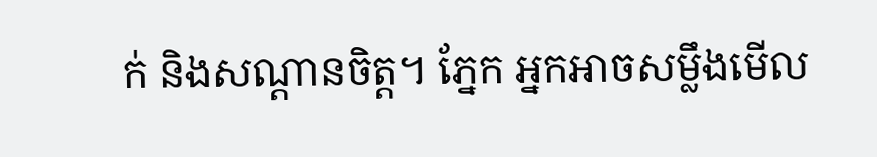ក់ និងសណ្តានចិត្ត។ ភ្នែក អ្នកអាចសម្លឹងមើល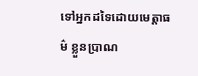ទៅអ្នកដទៃដោយមេត្តាធម៌ ខ្លួនប្រាណ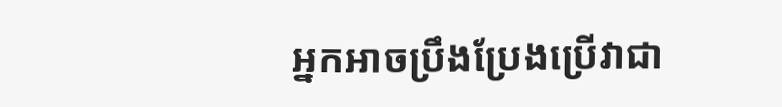អ្នកអាចប្រឹងប្រែងប្រើវាជា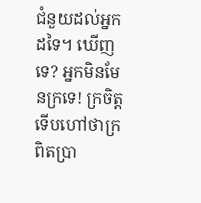ជំនួយដល់អ្នកដទៃ។ ឃើញទេ? អ្នកមិនមែនក្រទេ! ក្រចិត្តទើបហៅថាក្រពិតប្រា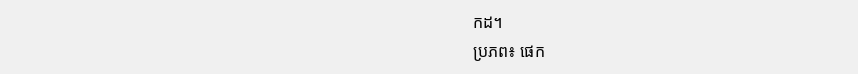កដ។
ប្រភព៖ ផេក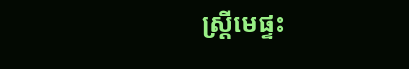ស្រី្តមេផ្ទះ